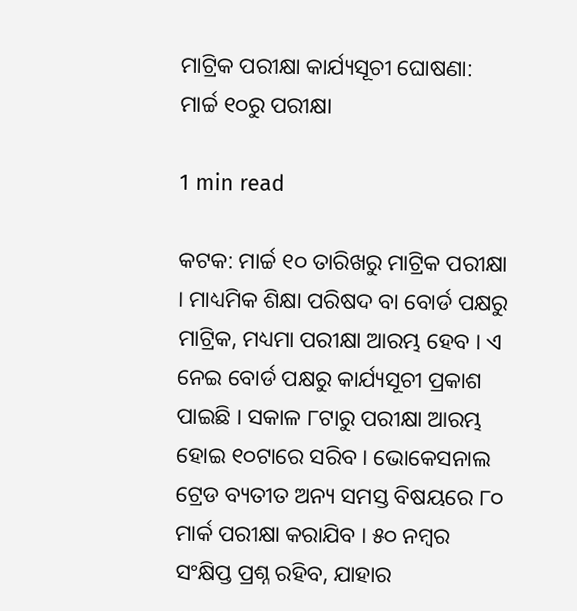ମାଟ୍ରିକ ପରୀକ୍ଷା କାର୍ଯ୍ୟସୂଚୀ ଘୋଷଣା: ମାର୍ଚ୍ଚ ୧୦ରୁ ପରୀକ୍ଷା

1 min read

କଟକ: ମାର୍ଚ୍ଚ ୧୦ ତାରିଖରୁ ମାଟ୍ରିକ ପରୀକ୍ଷା । ମାଧ୍ୟମିକ ଶିକ୍ଷା ପରିଷଦ ବା ବୋର୍ଡ ପକ୍ଷରୁ ମାଟ୍ରିକ, ମଧ୍ୟମା ପରୀକ୍ଷା ଆରମ୍ଭ ହେବ । ଏ ନେଇ ବୋର୍ଡ ପକ୍ଷରୁ କାର୍ଯ୍ୟସୂଚୀ ପ୍ରକାଶ ପାଇଛି । ସକାଳ ୮ଟାରୁ ପରୀକ୍ଷା ଆରମ୍ଭ ହୋଇ ୧୦ଟାରେ ସରିବ । ଭୋକେସନାଲ ଟ୍ରେଡ ବ୍ୟତୀତ ଅନ୍ୟ ସମସ୍ତ ବିଷୟରେ ୮୦ ମାର୍କ ପରୀକ୍ଷା କରାଯିବ । ୫୦ ନମ୍ବର ସଂକ୍ଷିପ୍ତ ପ୍ରଶ୍ନ ରହିବ, ଯାହାର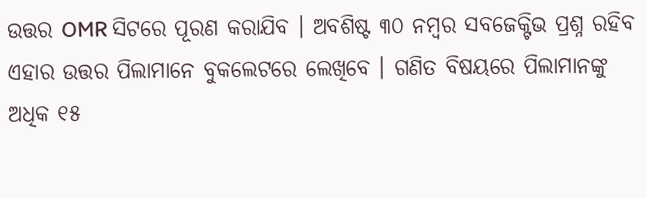ଉତ୍ତର OMR ସିଟରେ ପୂରଣ କରାଯିବ । ଅବଶିଷ୍ଟ ୩୦ ନମ୍ବର ସବଜେକ୍ଟିଭ ପ୍ରଶ୍ନ ରହିବ ଏହାର ଉତ୍ତର ପିଲାମାନେ ବୁକଲେଟରେ ଲେଖିବେ । ଗଣିତ ବିଷୟରେ ପିଲାମାନଙ୍କୁ ଅଧିକ ୧୫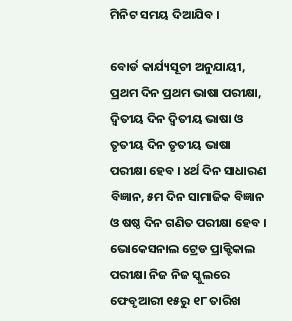ମିନିଟ ସମୟ ଦିଆଯିବ ।

ବୋର୍ଡ କାର୍ଯ୍ୟସୂଚୀ ଅନୁଯାୟୀ, ପ୍ରଥମ ଦିନ ପ୍ରଥମ ଭାଷା ପରୀକ୍ଷା, ଦ୍ବିତୀୟ ଦିନ ଦ୍ବିତୀୟ ଭାଷା ଓ ତୃତୀୟ ଦିନ ତୃତୀୟ ଭାଷା ପରୀକ୍ଷା ହେବ । ୪ର୍ଥ ଦିନ ସାଧାରଣ ବିଜ୍ଞାନ, ୫ମ ଦିନ ସାମାଜିକ ବିଜ୍ଞାନ ଓ ଷଷ୍ଠ ଦିନ ଗଣିତ ପରୀକ୍ଷା ହେବ । ଭୋକେସନାଲ ଟ୍ରେଡ ପ୍ରାକ୍ଟିକାଲ ପରୀକ୍ଷା ନିଜ ନିଜ ସ୍କୁଲରେ ଫେବୃଆରୀ ୧୫ରୁ ୧୮ ତାରିଖ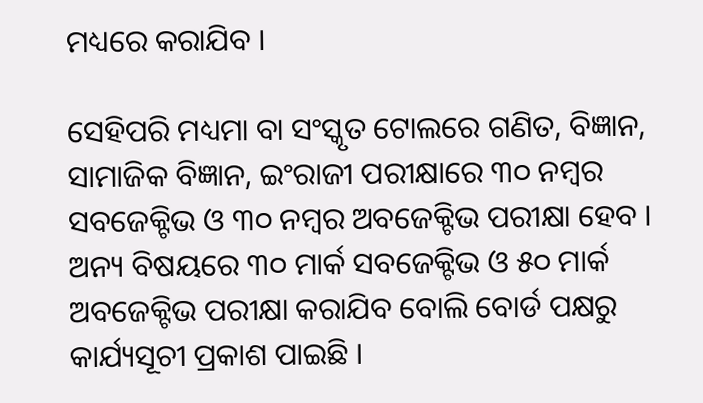ମଧ୍ୟରେ କରାଯିବ ।

ସେହିପରି ମଧ୍ୟମା ବା ସଂସ୍କୃତ ଟୋଲରେ ଗଣିତ, ବିଜ୍ଞାନ, ସାମାଜିକ ବିଜ୍ଞାନ, ଇଂରାଜୀ ପରୀକ୍ଷାରେ ୩୦ ନମ୍ବର ସବଜେକ୍ଟିଭ ଓ ୩୦ ନମ୍ବର ଅବଜେକ୍ଟିଭ ପରୀକ୍ଷା ହେବ । ଅନ୍ୟ ବିଷୟରେ ୩୦ ମାର୍କ ସବଜେକ୍ଟିଭ ଓ ୫୦ ମାର୍କ ଅବଜେକ୍ଟିଭ ପରୀକ୍ଷା କରାଯିବ ବୋଲି ବୋର୍ଡ ପକ୍ଷରୁ କାର୍ଯ୍ୟସୂଚୀ ପ୍ରକାଶ ପାଇଛି ।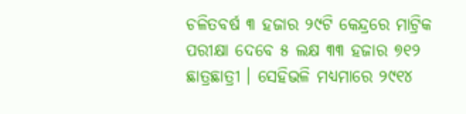ଚଳିତବର୍ଷ ୩ ହଜାର ୨୯ଟି କେନ୍ଦ୍ରରେ ମାଟ୍ରିକ ପରୀକ୍ଷା ଦେବେ ୫ ଲକ୍ଷ ୩୩ ହଜାର ୭୧୨ ଛାତ୍ରଛାତ୍ରୀ । ସେହିଭଳି ମଧ୍ୟମାରେ ୨୯୧୪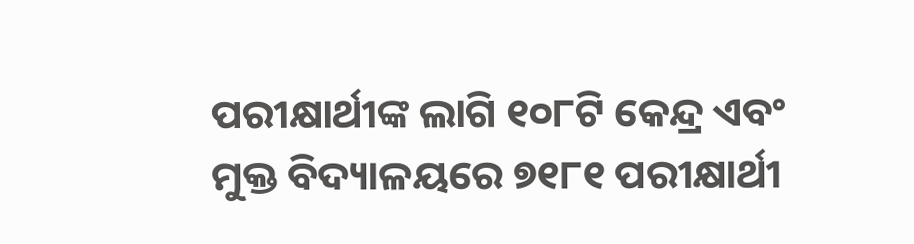ପରୀକ୍ଷାର୍ଥୀଙ୍କ ଲାଗି ୧୦୮ଟି କେନ୍ଦ୍ର ଏବଂ ମୁକ୍ତ ବିଦ୍ୟାଳୟରେ ୭୧୮୧ ପରୀକ୍ଷାର୍ଥୀ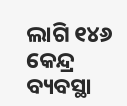ଲାଗି ୧୪୬ କେନ୍ଦ୍ର ବ୍ୟବସ୍ଥା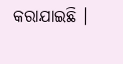କରାଯାଇଛି ।